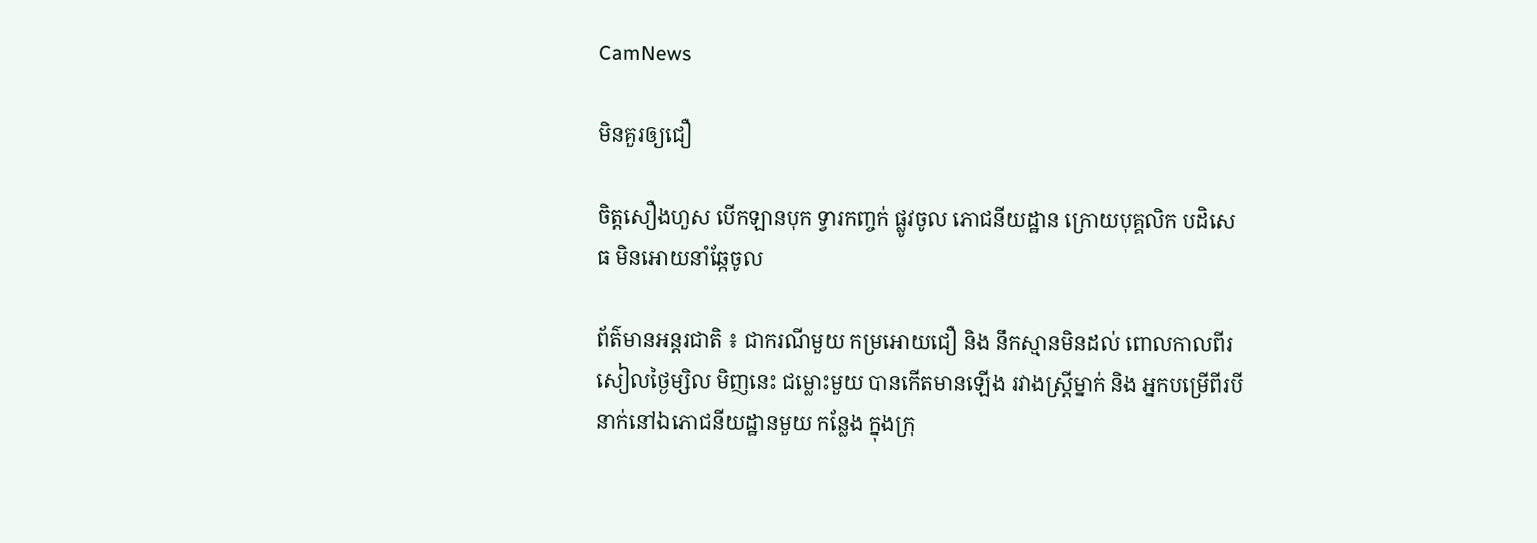CamNews

មិនគួរឲ្យជឿ

ចិត្តសឿងហួស បើកឡានបុក ទ្វារកញ្ចក់ ផ្លូវចូល ភោជនីយដ្ឋាន ក្រោយបុគ្គលិក បដិសេធ មិនអោយនាំឆ្កែចូល

ព័ត៌មានអន្តរជាតិ ៖ ជាករណីមួយ កម្រអោយជឿ និង នឹកស្មានមិនដល់ ពោលកាលពីរសៀលថ្ងៃម្សិល មិញនេះ ជម្លោះមួយ បានកើតមានឡើង រវាងស្រ្តីម្នាក់ និង អ្នកបម្រើពីរបីនាក់នៅឯភោជនីយដ្ឋានមួយ កន្លែង ក្នុងក្រុ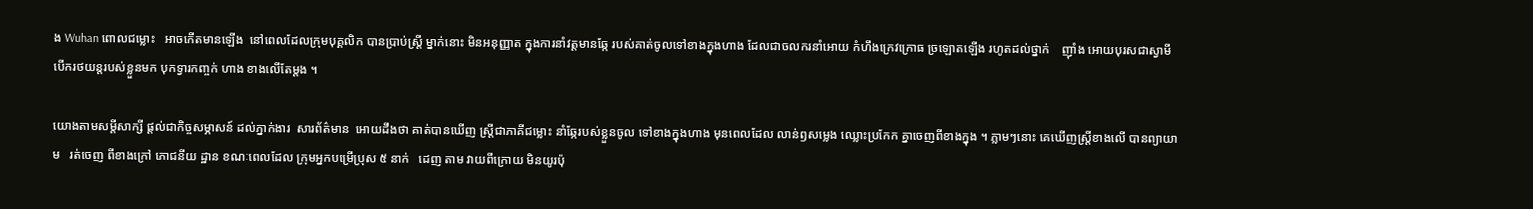ង Wuhan ពោលជម្លោះ   អាចកើតមានឡើង  នៅពេលដែលក្រុមបុគ្គលិក បានប្រាប់ស្រ្តី ម្នាក់នោះ មិនអនុញ្ញាត ក្នុងការនាំវត្តមានឆ្កែ របស់គាត់ចូលទៅខាងក្នុងហាង ដែលជាចលករនាំអោយ កំហឹងក្រេវក្រោធ ច្រឡោតឡើង រហូតដល់ថ្នាក់    ញ៉ាំង អោយបុរសជាស្វាមី បើករថយន្តរបស់ខ្លួនមក បុកទ្វារកញ្ចក់ ហាង ខាងលើតែម្តង ។

យោងតាមសម្តីសាក្សី ផ្តល់ជាកិច្ចសម្ភាសន៍ ដល់ភ្នាក់ងារ  សារព័ត៌មាន  អោយដឹងថា គាត់បានឃើញ ស្រ្តីជាភាគីជម្លោះ នាំឆ្កែរបស់ខ្លួនចូល ទៅខាងក្នុងហាង មុនពេលដែល លាន់ឭសម្លេង ឈ្លោះប្រកែក គ្នាចេញពីខាងក្នុង ។ ភ្លាមៗនោះ គេឃើញស្រ្តីខាងលើ បានព្យាយាម   រត់ចេញ ពីខាងក្រៅ ភោជនីយ ដ្ឋាន ខណៈពេលដែល ក្រុមអ្នកបម្រើប្រុស ៥ នាក់   ដេញ តាម វាយពីក្រោយ មិនយូរប៉ុ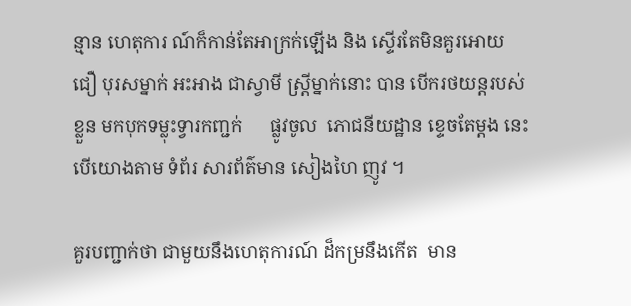ន្មាន ហេតុការ ណ៍ក៏កាន់តែអាក្រក់ឡើង និង ស្ទើរតែមិនគួរអោយ ជឿ បុរសម្នាក់ អះអាង ជាស្វាមី ស្រ្តីម្នាក់នោះ បាន បើករថយន្តរបស់ខ្លួន មកបុកទម្លុះទ្វារកញ្ជក់      ផ្លូវចូល  ភោជនីយដ្ឋាន ខ្ទេចតែម្តង នេះបើយោងតាម ទំព័រ សារព័ត៌មាន សៀងហៃ ញូវ ។

គួរបញ្ជាក់ថា ជាមួយនឹងហេតុការណ៍ ដ៏កម្រនឹងកើត  មាន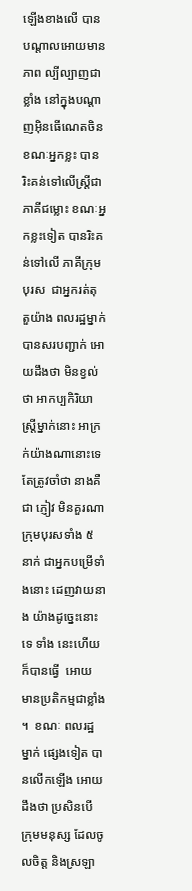ឡើងខាងលើ បានបណ្តាលអោយមានភាព ល្បីល្បាញជាខ្លាំង នៅក្នុងបណ្តាញអ៊ិនធើណេតចិន ខណៈអ្នកខ្លះ បានរិះគន់ទៅលើស្រ្តីជាភាគីជម្លោះ ខណៈអ្នកខ្លះទៀត បានរិះគន់ទៅលើ ភាគីក្រុមបុរស  ជាអ្នករត់តុ តួយ៉ាង ពលរដ្ឋម្នាក់ បានសរបញ្ជាក់ អោយដឹងថា មិនខ្វល់ថា អាកប្បកិរិយា   ស្រ្តីម្នាក់នោះ អាក្រក់យ៉ាងណានោះទេ តែត្រូវចាំថា នាងគឺជា ភ្ញៀវ មិនគួរណា ក្រុមបុរសទាំង ៥ នាក់ ជាអ្នកបម្រើទាំងនោះ ដេញវាយនាង យ៉ាងដូច្នេះនោះទេ ទាំង នេះហើយ ក៏បានធ្វើ  អោយ មានប្រតិកម្មជាខ្លាំង  ។  ខណៈ ពលរដ្ឋ  ម្នាក់ ផ្សេងទៀត បានលើកឡើង អោយដឹងថា ប្រសិនបើ ក្រុមមនុស្ស ដែលចូលចិត្ត និងស្រឡា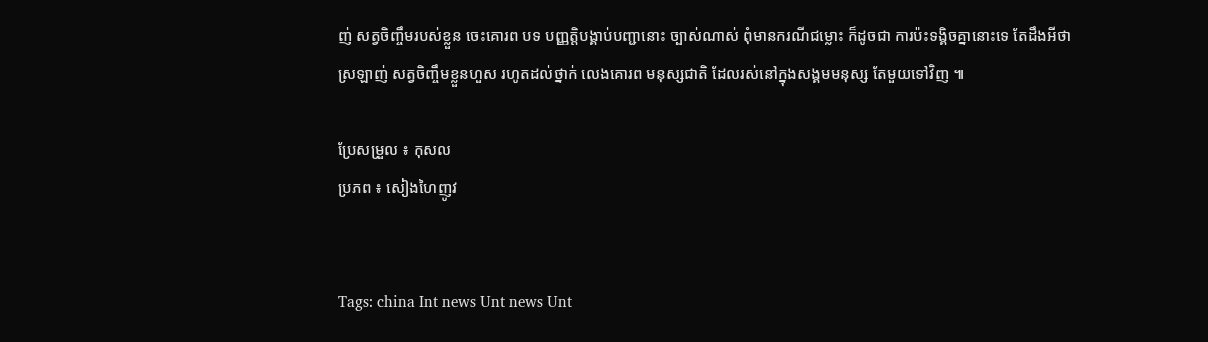ញ់ សត្វចិញ្ចឹមរបស់ខ្លួន ចេះគោរព បទ បញ្ញត្តិបង្គាប់បញ្ជានោះ ច្បាស់ណាស់ ពុំមានករណីជម្លោះ ក៏ដូចជា ការប៉ះទង្គិចគ្នានោះទេ តែដឹងអីថា ស្រឡាញ់ សត្វចិញ្ចឹមខ្លួនហួស រហូតដល់ថ្នាក់ លេងគោរព មនុស្សជាតិ ដែលរស់នៅក្នុងសង្គមមនុស្ស តែមួយទៅវិញ ៕

ប្រែសម្រួល ៖ កុសល
ប្រភព ៖ សៀងហៃញូវ


Tags: china Int news Unt news Unt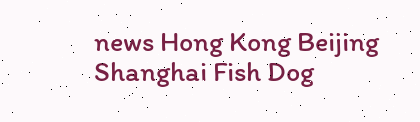news Hong Kong Beijing Shanghai Fish Dog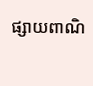ផ្សាយពាណិ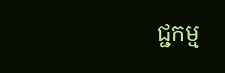ជ្ជកម្ម